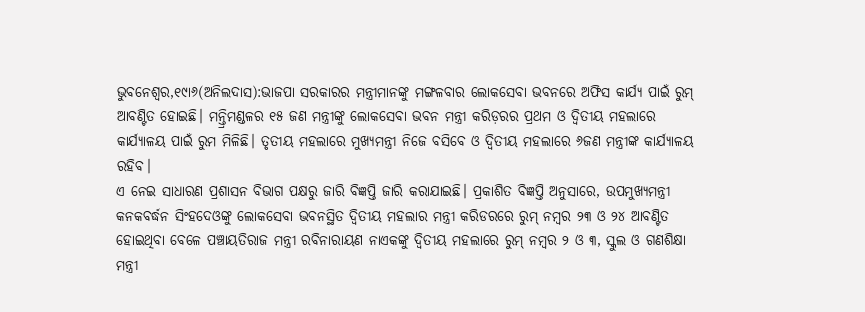ଭୁବନେଶ୍ୱର,୧୯ା୬(ଅନିଲଦାସ):ଭାଜପା ସରକାରର ମନ୍ତ୍ରୀମାନଙ୍କୁ ମଙ୍ଗଳବାର ଲୋକସେବା ଭବନରେ ଅଫିସ କାର୍ଯ୍ୟ ପାଇଁ ରୁମ୍ ଆବଣ୍ଟିତ ହୋଇଛି। ମନ୍ତ୍ରିମଣ୍ଡଳର ୧୫ ଜଣ ମନ୍ତ୍ରୀଙ୍କୁ ଲୋକସେବା ଭବନ ମନ୍ତ୍ରୀ କରିଡ଼ରର ପ୍ରଥମ ଓ ଦ୍ୱିତୀୟ ମହଲାରେ କାର୍ଯ୍ୟାଳୟ ପାଇଁ ରୁମ ମିଳିଛି। ତୃତୀୟ ମହଲାରେ ମୁଖ୍ୟମନ୍ତ୍ରୀ ନିଜେ ବସିବେ ଓ ଦ୍ୱିତୀୟ ମହଲାରେ ୬ଜଣ ମନ୍ତ୍ରୀଙ୍କ କାର୍ଯ୍ୟାଳୟ ରହିବ।
ଏ ନେଇ ସାଧାରଣ ପ୍ରଶାସନ ବିଭାଗ ପକ୍ଷରୁ ଜାରି ବିଜ୍ଞପ୍ତି ଜାରି କରାଯାଇଛି। ପ୍ରକାଶିତ ବିଜ୍ଞପ୍ତି ଅନୁସାରେ, ଉପମୁଖ୍ୟମନ୍ତ୍ରୀ କନକବର୍ଦ୍ଧନ ସିଂହଦେଓଙ୍କୁ ଲୋକସେବା ଭବନସ୍ଥିତ ଦ୍ୱିତୀୟ ମହଲାର ମନ୍ତ୍ରୀ କରିଡରରେ ରୁମ୍ ନମ୍ବର ୨୩ ଓ ୨୪ ଆବଣ୍ଟିତ ହୋଇଥିବା ବେଳେ ପଞ୍ଚାୟତିରାଜ ମନ୍ତ୍ରୀ ରବିନାରାୟଣ ନାଏକଙ୍କୁ ଦ୍ୱିତୀୟ ମହଲାରେ ରୁମ୍ ନମ୍ବର ୨ ଓ ୩, ସ୍କୁଲ ଓ ଗଣଶିକ୍ଷା ମନ୍ତ୍ରୀ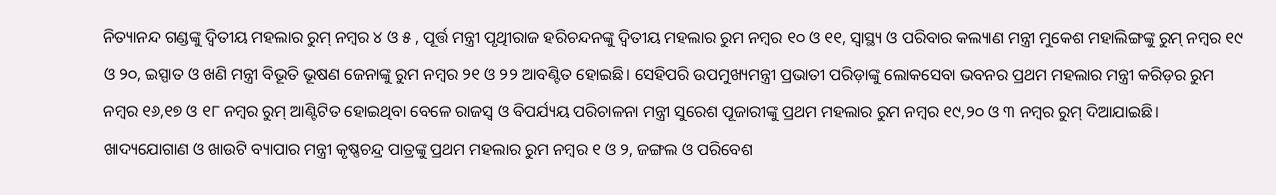ନିତ୍ୟାନନ୍ଦ ଗଣ୍ଡଙ୍କୁ ଦ୍ୱିତୀୟ ମହଲାର ରୁମ୍ ନମ୍ବର ୪ ଓ ୫ , ପୂର୍ତ୍ତ ମନ୍ତ୍ରୀ ପୃଥିୀରାଜ ହରିଚନ୍ଦନଙ୍କୁ ଦ୍ୱିତୀୟ ମହଲାର ରୁମ ନମ୍ବର ୧୦ ଓ ୧୧, ସ୍ବାସ୍ଥ୍ୟ ଓ ପରିବାର କଲ୍ୟାଣ ମନ୍ତ୍ରୀ ମୁକେଶ ମହାଲିଙ୍ଗଙ୍କୁ ରୁମ୍ ନମ୍ବର ୧୯ ଓ ୨୦, ଇସ୍ପାତ ଓ ଖଣି ମନ୍ତ୍ରୀ ବିଭୂତି ଭୂଷଣ ଜେନାଙ୍କୁ ରୁମ ନମ୍ବର ୨୧ ଓ ୨୨ ଆବଣ୍ଟିତ ହୋଇଛି। ସେହିପରି ଉପମୁଖ୍ୟମନ୍ତ୍ରୀ ପ୍ରଭାତୀ ପରିଡ଼ାଙ୍କୁ ଲୋକସେବା ଭବନର ପ୍ରଥମ ମହଲାର ମନ୍ତ୍ରୀ କରିଡ଼ର ରୁମ ନମ୍ବର ୧୬,୧୭ ଓ ୧୮ ନମ୍ବର ରୁମ୍ ଆଣ୍ଟିଟିତ ହୋଇଥିବା ବେଳେ ରାଜସ୍ବ ଓ ବିପର୍ଯ୍ୟୟ ପରିଚାଳନା ମନ୍ତ୍ରୀ ସୁରେଶ ପୂଜାରୀଙ୍କୁ ପ୍ରଥମ ମହଲାର ରୁମ ନମ୍ବର ୧୯,୨୦ ଓ ୩ ନମ୍ବର ରୁମ୍ ଦିଆଯାଇଛି। ଖାଦ୍ୟଯୋଗାଣ ଓ ଖାଉଟି ବ୍ୟାପାର ମନ୍ତ୍ରୀ କୃଷ୍ଣଚନ୍ଦ୍ର ପାତ୍ରଙ୍କୁ ପ୍ରଥମ ମହଲାର ରୁମ ନମ୍ବର ୧ ଓ ୨, ଜଙ୍ଗଲ ଓ ପରିବେଶ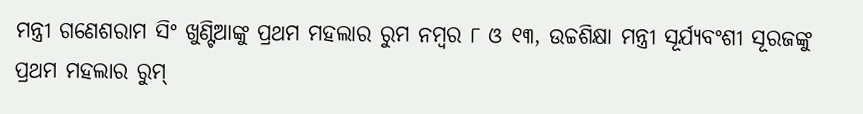ମନ୍ତ୍ରୀ ଗଣେଶରାମ ସିଂ ଖୁଣ୍ଟିଆଙ୍କୁ ପ୍ରଥମ ମହଲାର ରୁମ ନମ୍ବର ୮ ଓ ୧୩, ଉଚ୍ଚଶିକ୍ଷା ମନ୍ତ୍ରୀ ସୂର୍ଯ୍ୟବଂଶୀ ସୂରଜଙ୍କୁ ପ୍ରଥମ ମହଲାର ରୁମ୍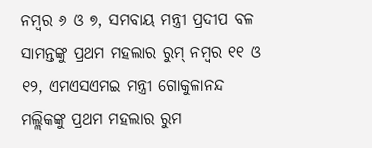ନମ୍ବର ୬ ଓ ୭, ସମବାୟ ମନ୍ତ୍ରୀ ପ୍ରଦୀପ ବଳ ସାମନ୍ତଙ୍କୁ ପ୍ରଥମ ମହଲାର ରୁମ୍ ନମ୍ବର ୧୧ ଓ ୧୨, ଏମଏସଏମଇ ମନ୍ତ୍ରୀ ଗୋକୁଳାନନ୍ଦ ମଲ୍ଲିକଙ୍କୁ ପ୍ରଥମ ମହଲାର ରୁମ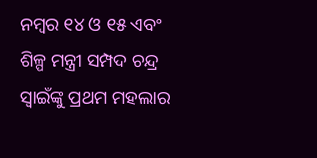ନମ୍ବର ୧୪ ଓ ୧୫ ଏବଂ ଶିଳ୍ପ ମନ୍ତ୍ରୀ ସମ୍ପଦ ଚନ୍ଦ୍ର ସ୍ବାଇଁଙ୍କୁ ପ୍ରଥମ ମହଲାର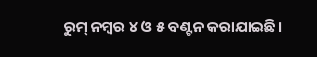ରୁମ୍ ନମ୍ବର ୪ ଓ ୫ ବଣ୍ଟନ କରାଯାଇଛି।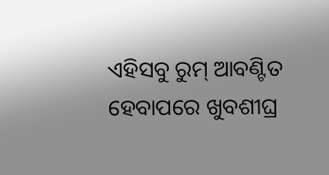ଏହିସବୁ ରୁମ୍ ଆବଣ୍ଟିତ ହେବାପରେ ଖୁବଶୀଘ୍ର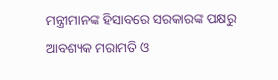ମନ୍ତ୍ରୀମାନଙ୍କ ହିସାବରେ ସରକାରଙ୍କ ପକ୍ଷରୁ ଆବଶ୍ୟକ ମରାମତି ଓ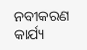ନବୀକରଣ କାର୍ଯ୍ୟ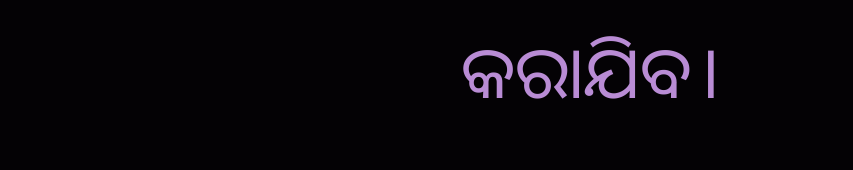କରାଯିବ।